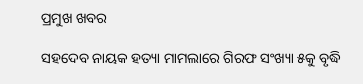ପ୍ରମୁଖ ଖବର

ସହଦେବ ନାୟକ ହତ୍ୟା ମାମଲାରେ ଗିରଫ ସଂଖ୍ୟା ୫କୁ ବୃଦ୍ଧି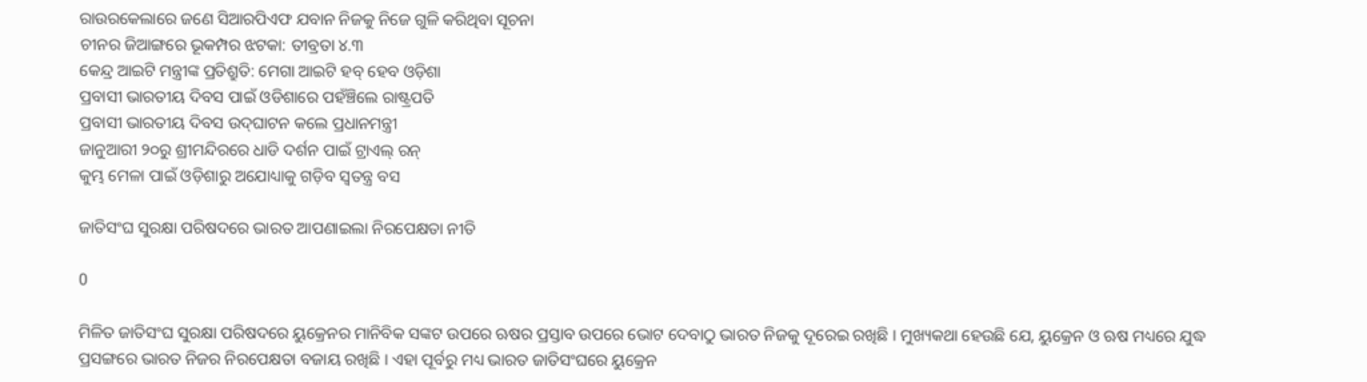ରାଉରକେଲାରେ ଜଣେ ସିଆରପିଏଫ ଯବାନ ନିଜକୁ ନିଜେ ଗୁଳି କରିଥିବା ସୂଚନା
ଚୀନର ଜିଆଙ୍ଗରେ ଭୂକମ୍ପର ଝଟକା: ତୀବ୍ରତା ୪.୩
କେନ୍ଦ୍ର ଆଇଟି ମନ୍ତ୍ରୀଙ୍କ ପ୍ରତିଶ୍ରୁତି: ମେଗା ଆଇଟି ହବ୍ ହେବ ଓଡ଼ିଶା
ପ୍ରବାସୀ ଭାରତୀୟ ଦିବସ ପାଇଁ ଓଡିଶାରେ ପହଁଞ୍ଚିଲେ ରାଷ୍ଟ୍ରପତି
ପ୍ରବାସୀ ଭାରତୀୟ ଦିବସ ଉଦ୍‌ଘାଟନ କଲେ ପ୍ରଧାନମନ୍ତ୍ରୀ
ଜାନୁଆରୀ ୨୦ରୁ ଶ୍ରୀମନ୍ଦିରରେ ଧାଡି ଦର୍ଶନ ପାଇଁ ଟ୍ରାଏଲ୍ ରନ୍
କୁମ୍ଭ ମେଳା ପାଇଁ ଓଡ଼ିଶାରୁ ଅଯୋଧ୍ୟାକୁ ଗଡ଼ିବ ସ୍ୱତନ୍ତ୍ର ବସ

ଜାତିସଂଘ ସୁରକ୍ଷା ପରିଷଦରେ ଭାରତ ଆପଣାଇଲା ନିରପେକ୍ଷତା ନୀତି

0

ମିଳିତ ଜାତିସଂଘ ସୁରକ୍ଷା ପରିଷଦରେ ୟୁକ୍ରେନର ମାନିବିକ ସଙ୍କଟ ଉପରେ ଋଷର ପ୍ରସ୍ତାବ ଉପରେ ଭୋଟ ଦେବାଠୁ ଭାରତ ନିଜକୁ ଦୂରେଇ ରଖିଛି । ମୁଖ୍ୟକଥା ହେଉଛି ଯେ, ୟୁକ୍ରେନ ଓ ଋଷ ମଧ୍ୟରେ ଯୁଦ୍ଧ ପ୍ରସଙ୍ଗରେ ଭାରତ ନିଜର ନିରପେକ୍ଷତା ବଜାୟ ରଖିଛି । ଏହା ପୂର୍ବରୁ ମଧ୍ୟ ଭାରତ ଜାତିସଂଘରେ ୟୁକ୍ରେନ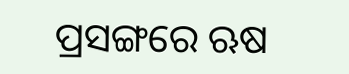ପ୍ରସଙ୍ଗରେ ଋଷ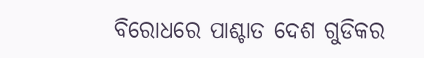ବିରୋଧରେ ପାଶ୍ଚାତ ଦେଶ ଗୁଡିକର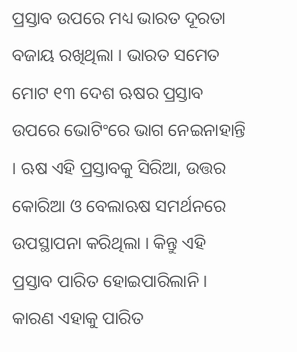ପ୍ରସ୍ତାବ ଉପରେ ମଧ୍ୟ ଭାରତ ଦୂରତା ବଜାୟ ରଖିଥିଲା । ଭାରତ ସମେତ ମୋଟ ୧୩ ଦେଶ ଋଷର ପ୍ରସ୍ତାବ ଉପରେ ଭୋଟିଂରେ ଭାଗ ନେଇନାହାନ୍ତି । ଋଷ ଏହି ପ୍ରସ୍ତାବକୁ ସିରିଆ, ଉତ୍ତର କୋରିଆ ଓ ବେଲାଋଷ ସମର୍ଥନରେ ଉପସ୍ଥାପନା କରିଥିଲା । କିନ୍ତୁ ଏହି ପ୍ରସ୍ତାବ ପାରିତ ହୋଇପାରିଲାନି । କାରଣ ଏହାକୁ ପାରିତ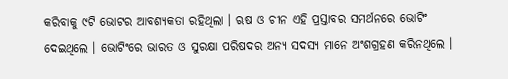କରିବାକୁ ୯ଟି ଭୋଟର ଆବଶ୍ୟକତା ରହିଥିଲା । ଋଷ ଓ ଚୀନ ଏହି ପ୍ରସ୍ତାବର ସମର୍ଥନରେ ଭୋଟିଂ ଦେଇଥିଲେ । ଭୋଟିଂରେ ଭାରତ ଓ ସୁରକ୍ଷା ପରିଷଦର ଅନ୍ୟ ସଦସ୍ୟ ମାନେ ଅଂଶଗ୍ରହଣ କରିନଥିଲେ ।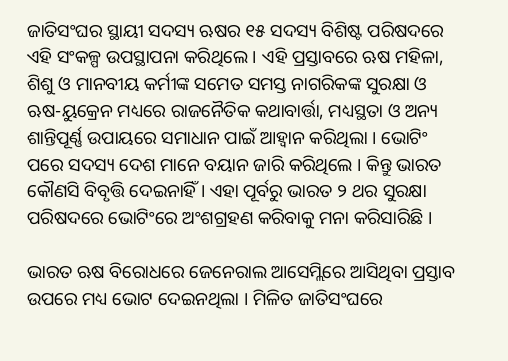ଜାତିସଂଘର ସ୍ଥାୟୀ ସଦସ୍ୟ ଋଷର ୧୫ ସଦସ୍ୟ ବିଶିଷ୍ଟ ପରିଷଦରେ ଏହି ସଂକଳ୍ପ ଉପସ୍ଥାପନା କରିଥିଲେ । ଏହି ପ୍ରସ୍ତାବରେ ଋଷ ମହିଳା, ଶିଶୁ ଓ ମାନବୀୟ କର୍ମୀଙ୍କ ସମେତ ସମସ୍ତ ନାଗରିକଙ୍କ ସୁରକ୍ଷା ଓ ଋଷ-ୟୁକ୍ରେନ ମଧ୍ୟରେ ରାଜନୈତିକ କଥାବାର୍ତ୍ତା, ମଧ୍ୟସ୍ଥତା ଓ ଅନ୍ୟ ଶାନ୍ତିପୂର୍ଣ୍ଣ ଉପାୟରେ ସମାଧାନ ପାଇଁ ଆହ୍ୱାନ କରିଥିଲା । ଭୋଟିଂ ପରେ ସଦସ୍ୟ ଦେଶ ମାନେ ବୟାନ ଜାରି କରିଥିଲେ । କିନ୍ତୁ ଭାରତ କୌଣସି ବିବୃତ୍ତି ଦେଇନାହିଁ । ଏହା ପୂର୍ବରୁ ଭାରତ ୨ ଥର ସୁରକ୍ଷା ପରିଷଦରେ ଭୋଟିଂରେ ଅଂଶଗ୍ରହଣ କରିବାକୁ ମନା କରିସାରିଛି ।

ଭାରତ ଋଷ ବିରୋଧରେ ଜେନେରାଲ ଆସେମ୍ଲିରେ ଆସିଥିବା ପ୍ରସ୍ତାବ ଉପରେ ମଧ୍ୟ ଭୋଟ ଦେଇନଥିଲା । ମିଳିତ ଜାତିସଂଘରେ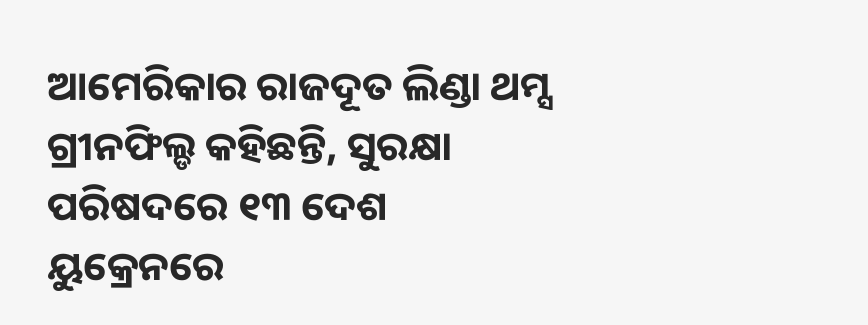ଆମେରିକାର ରାଜଦୂତ ଲିଣ୍ଡା ଥମ୍ସ ଗ୍ରୀନଫିଲ୍ଡ କହିଛନ୍ତି, ସୁରକ୍ଷା ପରିଷଦରେ ୧୩ ଦେଶ ୟୁକ୍ରେନରେ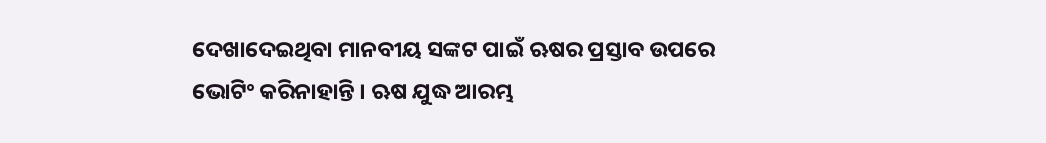ଦେଖାଦେଇଥିବା ମାନବୀୟ ସଙ୍କଟ ପାଇଁ ଋଷର ପ୍ରସ୍ତାବ ଉପରେ ଭୋଟିଂ କରିନାହାନ୍ତି । ଋଷ ଯୁଦ୍ଧ ଆରମ୍ଭ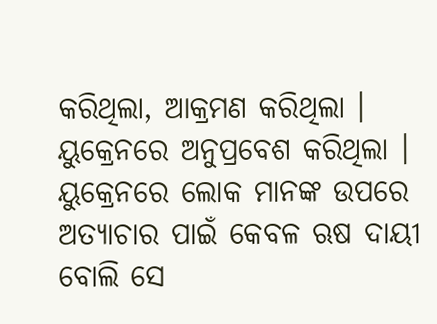କରିଥିଲା, ଆକ୍ରମଣ କରିଥିଲା । ୟୁକ୍ରେନରେ ଅନୁପ୍ରବେଶ କରିଥିଲା । ୟୁକ୍ରେନରେ ଲୋକ ମାନଙ୍କ ଉପରେ ଅତ୍ୟାଚାର ପାଇଁ କେବଳ ଋଷ ଦାୟୀ ବୋଲି ସେ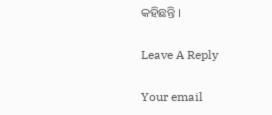କହିଛନ୍ତି ।

Leave A Reply

Your email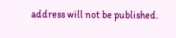address will not be published.